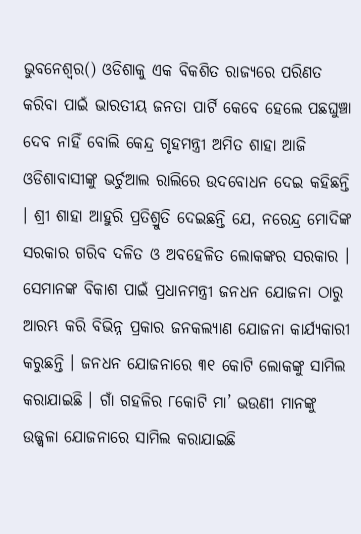ଭୁବନେଶ୍ୱର() ଓଡିଶାକୁ ଏକ ବିକଶିତ ରାଜ୍ୟରେ ପରିଣତ କରିବା ପାଇଁ ଭାରତୀୟ ଜନତା ପାର୍ଟି କେବେ ହେଲେ ପଛଘୁଞ୍ଚା ଦେବ ନାହିଁ ବୋଲି କେନ୍ଦ୍ର ଗୃହମନ୍ତ୍ରୀ ଅମିତ ଶାହା ଆଜି ଓଡିଶାବାସୀଙ୍କୁ ଭର୍ଚୁଆଲ ରାଲିରେ ଉଦବୋଧନ ଦେଇ କହିଛନ୍ତି । ଶ୍ରୀ ଶାହା ଆହୁରି ପ୍ରତିଶ୍ରୁତି ଦେଇଛନ୍ତି ଯେ, ନରେନ୍ଦ୍ର ମୋଦିଙ୍କ ସରକାର ଗରିବ ଦଳିତ ଓ ଅବହେଳିତ ଲୋକଙ୍କର ସରକାର । ସେମାନଙ୍କ ବିକାଶ ପାଇଁ ପ୍ରଧାନମନ୍ତ୍ରୀ ଜନଧନ ଯୋଜନା ଠାରୁ ଆରମ୍ଭ କରି ବିଭିନ୍ନ ପ୍ରକାର ଜନକଲ୍ୟାଣ ଯୋଜନା କାର୍ଯ୍ୟକାରୀ କରୁଛନ୍ତି । ଜନଧନ ଯୋଜନାରେ ୩୧ କୋଟି ଲୋକଙ୍କୁ ସାମିଲ କରାଯାଇଛି । ଗାଁ ଗହଳିର ୮କୋଟି ମା’ ଭଉଣୀ ମାନଙ୍କୁ ଉଜ୍ଜ୍ୱଳା ଯୋଜନାରେ ସାମିଲ କରାଯାଇଛି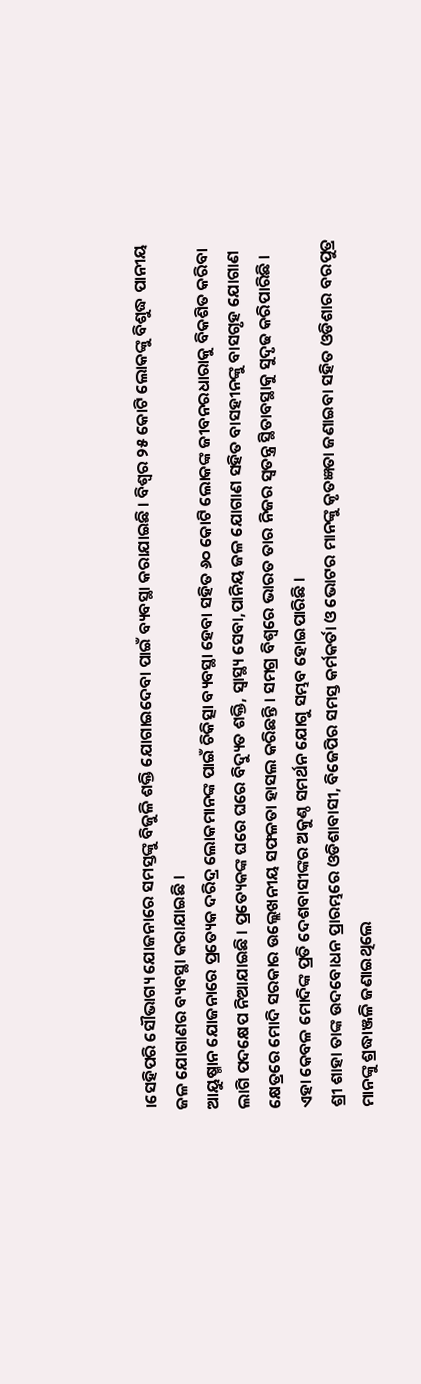।ସେହିପରି ସୌଭାଗ୍ୟ ଯୋଜନାରେ ସମସ୍ତଙ୍କୁ ବିଜୁଳି ଶକ୍ତି ଯୋଗାଇଦେବା ପାଇଁ ବ୍ୟବସ୍ଥା କରାଯାଇଛି । ବିଶ୍ୱର ୨୫ କୋଟି ଲୋକଙ୍କୁ ବିଶୁଦ୍ଧ ପାନୀୟ ଜଳ ଯୋଗାଣର ବ୍ୟବସ୍ଥା କରାଯାଇଛି ।
ଆୟୁଷ୍ମାନ ଯୋଜନାରେ ପ୍ରତ୍ୟେକ ଦରିଦ୍ର ଲୋକମାନଙ୍କ ପାଇଁ ଚିକିତ୍ସା ବ୍ୟବସ୍ଥା ହେବା ସହିତ ୬୦ କୋଟି ଲୋକଙ୍କ ଜୀବନରଧାରାକୁ ବିକଶିତ କରିବା ଲାଗି ପଦକ୍ଷେପ ନିଆଯାଇଛି । ପ୍ରତ୍ୟେକଙ୍କ ଘରେ ଘରେ ବିଦ୍ୟୁତ ଶକ୍ତି, ସ୍ୱାସ୍ଥ୍ୟ ସେବା,ପାନିୟ ଜଳ ଯୋଗାଣ ସହିତ ବାସହୀନଙ୍କୁ ବାସଗୃହ ଯୋଗାଣ କ୍ଷେତ୍ରରେ ମୋଦି ସରକାର ଉଲ୍ଲେଖନୀୟ ସଫଳତା ହାସଲ କରିଛନ୍ତି । ସମଗ୍ର ବିଶ୍ୱରେ ଭାରତ ତାର ନିଜର ସ୍ୱତନ୍ତ୍ର ସ୍ଥିତାବସ୍ଥାକୁ ସୁଦୃଢ କରିପାରିଛି । ଏହା କେବଳ ମୋଦିଙ୍କ ପ୍ରତି ଦେଶବାସୀଙ୍କର ଅକୁଣ୍ଠ ସମର୍ଥନ ଯୋଗୁ ସମ୍ଭବ ହୋଇପାରିଛି ।
ଶ୍ରୀ ଶାହା ତାଙ୍କ ଉଦବୋଧନ ପ୍ରାରମ୍ଭରେ ଓଡିଶାବାସୀ, ବିଜେପିର ସମସ୍ତ କର୍ମକର୍ତା ଓ ଭୋଟର ମାନଙ୍କୁ କୃତଜ୍ଞତା ଜଣାଇବା ସହିତ ଓଡିଶାର ବରପୁତ୍ର ମାନଙ୍କୁ ଶ୍ରଦ୍ଧାଞ୍ଜଳି ଜଣାଇଥିଲେ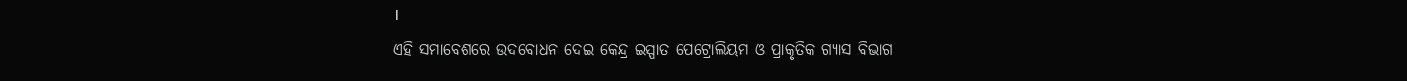।
ଏହି ସମାବେଶରେ ଉଦବୋଧନ ଦେଇ କେନ୍ଦ୍ର ଇସ୍ପାତ ପେଟ୍ରୋଲିୟମ ଓ ପ୍ରାକୃତିକ ଗ୍ୟାସ ବିଭାଗ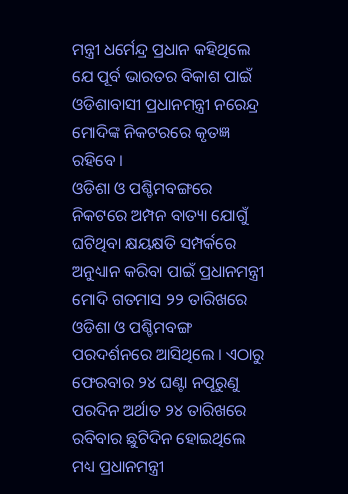ମନ୍ତ୍ରୀ ଧର୍ମେନ୍ଦ୍ର ପ୍ରଧାନ କହିଥିଲେ ଯେ ପୂର୍ବ ଭାରତର ବିକାଶ ପାଇଁ ଓଡିଶାବାସୀ ପ୍ରଧାନମନ୍ତ୍ରୀ ନରେନ୍ଦ୍ର ମୋଦିଙ୍କ ନିକଟରରେ କୃତଜ୍ଞ ରହିବେ ।
ଓଡିଶା ଓ ପଶ୍ଚିମବଙ୍ଗରେ ନିକଟରେ ଅମ୍ପନ ବାତ୍ୟା ଯୋଗୁଁ ଘଟିଥିବା କ୍ଷୟକ୍ଷତି ସମ୍ପର୍କରେ ଅନୁଧ୍ୟାନ କରିବା ପାଇଁ ପ୍ରଧାନମନ୍ତ୍ରୀ ମୋଦି ଗତମାସ ୨୨ ତାରିଖରେ ଓଡିଶା ଓ ପଶ୍ଚିମବଙ୍ଗ ପରଦର୍ଶନରେ ଆସିଥିଲେ । ଏଠାରୁ ଫେରବାର ୨୪ ଘଣ୍ଟା ନପୂରୁଣୁ ପରଦିନ ଅର୍ଥାତ ୨୪ ତାରିଖରେ ରବିବାର ଛୁଟିଦିନ ହୋଇଥିଲେ ମଧ୍ୟ ପ୍ରଧାନମନ୍ତ୍ରୀ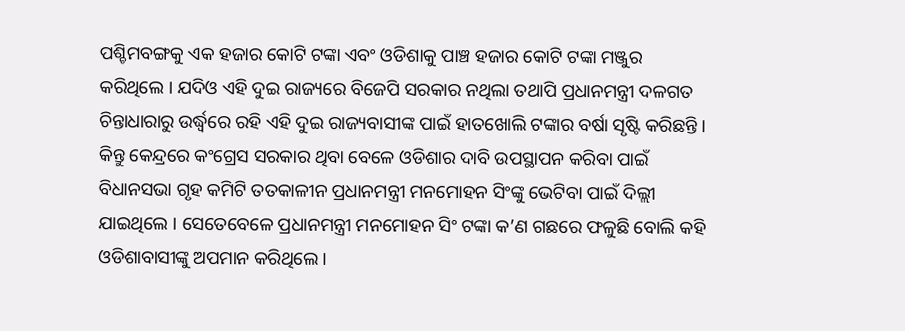ପଶ୍ଚିମବଙ୍ଗକୁ ଏକ ହଜାର କୋଟି ଟଙ୍କା ଏବଂ ଓଡିଶାକୁ ପାଞ୍ଚ ହଜାର କୋଟି ଟଙ୍କା ମଞ୍ଜୁର କରିଥିଲେ । ଯଦିଓ ଏହି ଦୁଇ ରାଜ୍ୟରେ ବିଜେପି ସରକାର ନଥିଲା ତଥାପି ପ୍ରଧାନମନ୍ତ୍ରୀ ଦଳଗତ ଚିନ୍ତାଧାରାରୁ ଉର୍ଦ୍ଧ୍ବରେ ରହି ଏହି ଦୁଇ ରାଜ୍ୟବାସୀଙ୍କ ପାଇଁ ହାତଖୋଲି ଟଙ୍କାର ବର୍ଷା ସୃଷ୍ଟି କରିଛନ୍ତି । କିନ୍ତୁ କେନ୍ଦ୍ରରେ କଂଗ୍ରେସ ସରକାର ଥିବା ବେଳେ ଓଡିଶାର ଦାବି ଉପସ୍ଥାପନ କରିବା ପାଇଁ ବିଧାନସଭା ଗୃହ କମିଟି ତତକାଳୀନ ପ୍ରଧାନମନ୍ତ୍ରୀ ମନମୋହନ ସିଂଙ୍କୁ ଭେଟିବା ପାଇଁ ଦିଲ୍ଲୀ ଯାଇଥିଲେ । ସେତେବେଳେ ପ୍ରଧାନମନ୍ତ୍ରୀ ମନମୋହନ ସିଂ ଟଙ୍କା କ’ଣ ଗଛରେ ଫଳୁଛି ବୋଲି କହି ଓଡିଶାବାସୀଙ୍କୁ ଅପମାନ କରିଥିଲେ ।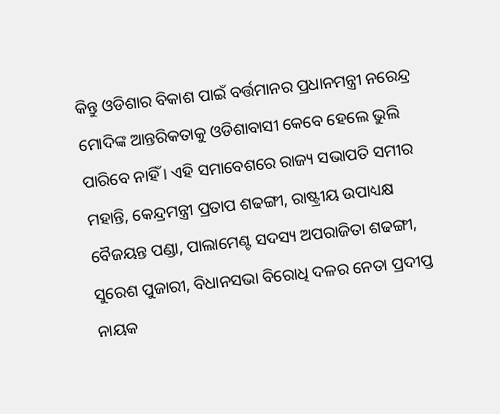କିନ୍ତୁ ଓଡିଶାର ବିକାଶ ପାଇଁ ବର୍ତ୍ତମାନର ପ୍ରଧାନମନ୍ତ୍ରୀ ନରେନ୍ଦ୍ର ମୋଦିଙ୍କ ଆନ୍ତରିକତାକୁ ଓଡିଶାବାସୀ କେବେ ହେଲେ ଭୁଲି ପାରିବେ ନାହିଁ । ଏହି ସମାବେଶରେ ରାଜ୍ୟ ସଭାପତି ସମୀର ମହାନ୍ତି, କେନ୍ଦ୍ରମନ୍ତ୍ରୀ ପ୍ରତାପ ଶଢଙ୍ଗୀ, ରାଷ୍ଟ୍ରୀୟ ଉପାଧ୍ୟକ୍ଷ ବୈଜୟନ୍ତ ପଣ୍ଡା, ପାଲାମେଣ୍ଟ ସଦସ୍ୟ ଅପରାଜିତା ଶଢଙ୍ଗୀ, ସୁରେଶ ପୁଜାରୀ, ବିଧାନସଭା ବିରୋଧି ଦଳର ନେତା ପ୍ରଦୀପ୍ତ ନାୟକ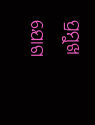ପ୍ରମୁଖ ଯୋଗ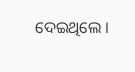ଦେଇଥିଲେ ।